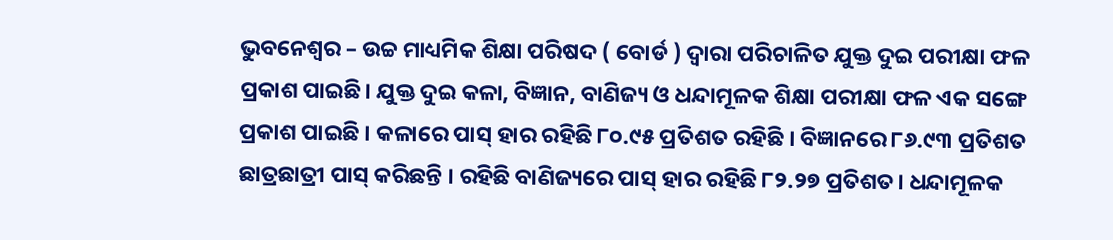ଭୁବନେଶ୍ୱର – ଉଚ୍ଚ ମାଧ୍ୟମିକ ଶିକ୍ଷା ପରିଷଦ ( ବୋର୍ଡ ) ଦ୍ୱାରା ପରିଚାଳିତ ଯୁକ୍ତ ଦୁଇ ପରୀକ୍ଷା ଫଳ ପ୍ରକାଶ ପାଇଛି। ଯୁକ୍ତ ଦୁଇ କଳା, ବିଜ୍ଞାନ, ବାଣିଜ୍ୟ ଓ ଧନ୍ଦାମୂଳକ ଶିକ୍ଷା ପରୀକ୍ଷା ଫଳ ଏକ ସଙ୍ଗେ ପ୍ରକାଶ ପାଇଛି । କଳାରେ ପାସ୍ ହାର ରହିଛି ୮୦.୯୫ ପ୍ରତିଶତ ରହିଛି । ବିଜ୍ଞାନରେ ୮୬.୯୩ ପ୍ରତିଶତ ଛାତ୍ରଛାତ୍ରୀ ପାସ୍ କରିଛନ୍ତି । ରହିଛି ବାଣିଜ୍ୟରେ ପାସ୍ ହାର ରହିଛି ୮୨.୨୭ ପ୍ରତିଶତ। ଧନ୍ଦାମୂଳକ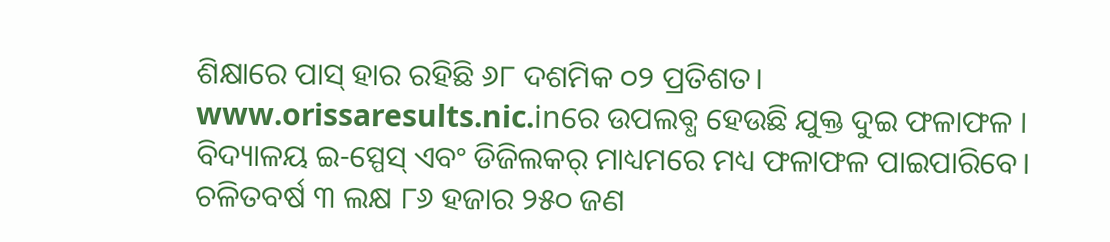ଶିକ୍ଷାରେ ପାସ୍ ହାର ରହିଛି ୬୮ ଦଶମିକ ୦୨ ପ୍ରତିଶତ।
www.orissaresults.nic.inରେ ଉପଲବ୍ଧ ହେଉଛି ଯୁକ୍ତ ଦୁଇ ଫଳାଫଳ । ବିଦ୍ୟାଳୟ ଇ-ସ୍ପେସ୍ ଏବଂ ଡିଜିଲକର୍ ମାଧ୍ୟମରେ ମଧ୍ୟ ଫଳାଫଳ ପାଇପାରିବେ। ଚଳିତବର୍ଷ ୩ ଲକ୍ଷ ୮୬ ହଜାର ୨୫୦ ଜଣ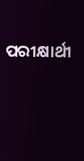ପରୀକ୍ଷାର୍ଥୀ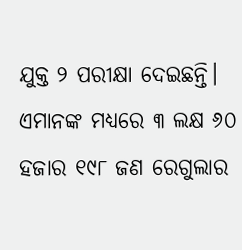ଯୁକ୍ତ ୨ ପରୀକ୍ଷା ଦେଇଛନ୍ତି। ଏମାନଙ୍କ ମଧ୍ୟରେ ୩ ଲକ୍ଷ ୬୦ ହଜାର ୧୯୮ ଜଣ ରେଗୁଲାର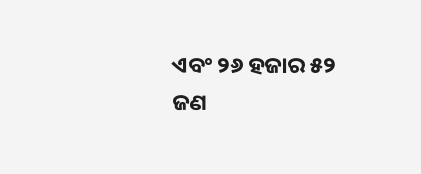ଏବଂ ୨୬ ହଜାର ୫୨ ଜଣ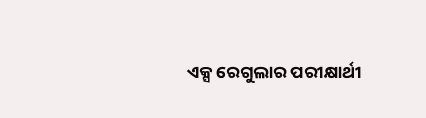ଏକ୍ସ ରେଗୁଲାର ପରୀକ୍ଷାର୍ଥୀ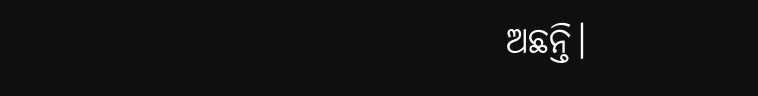ଅଛନ୍ତି।